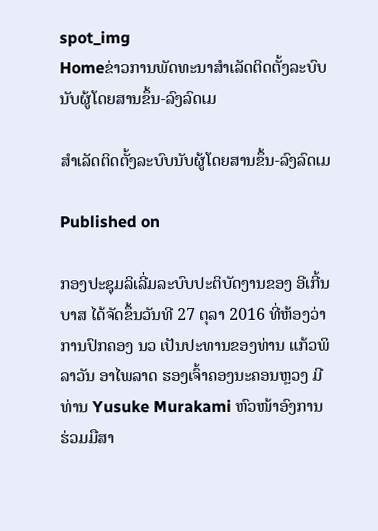spot_img
Homeຂ່າວການພັດທະນາສຳເລັດຕິດຕັ້ງລະບົບນັບຜູ້ໂດຍສານຂຶ້ນ-ລົງລົດເມ

ສຳເລັດຕິດຕັ້ງລະບົບນັບຜູ້ໂດຍສານຂຶ້ນ-ລົງລົດເມ

Published on

ກອງປະຊຸມລິເລີ່ມລະບົບປະຕິບັດງານຂອງ ອີເກີ້ນບາສ ໄດ້ຈັດຂຶ້ນວັນທີ 27 ຕຸລາ 2016 ທີ່ຫ້ອງວ່າການປົກຄອງ ນວ ເປັນປະທານຂອງທ່ານ ແກ້ວພິລາວັນ ອາໄພລາດ ຮອງເຈົ້າຄອງນະຄອນຫຼວງ ມີທ່ານ Yusuke Murakami ຫົວໜ້າອົງການຮ່ວມມືສາ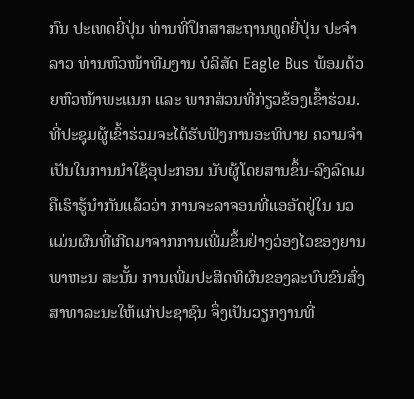ກົນ ປະເທດຍີ່ປຸ່ນ ທ່ານທີ່ປຶກສາສະຖານທູດຍີ່ປຸ່ນ ປະຈຳລາວ ທ່ານຫົວໜ້າທີມງານ ບໍລິສັດ Eagle Bus ພ້ອມດ້ວຍຫົວໜ້າພະແນກ ແລະ ພາກສ່ວນທີ່ກ່ຽວຂ້ອງເຂົ້າຮ່ວມ.
ທີ່ປະຊຸມຜູ້ເຂົ້າຮ່ວມຈະໄດ້ຮັບຟັງການອະທິບາຍ ຄວາມຈຳເປັນໃນການນຳໃຊ້ອຸປະກອນ ນັບຜູ້ໂດຍສານຂຶ້ນ-ລົງລົດເມ ຄືເຮົາຮູ້ນຳກັນແລ້ວວ່າ ການຈະລາຈອນທີ່ແອອັດຢູ່ໃນ ນວ ແມ່ນຜົນທີ່ເກີດມາຈາກການເພີ່ມຂຶ້ນຢ່າງວ່ອງໄວຂອງຍານພາຫະນ ສະນັ້ນ ການເພີ່ມປະສິດທິຜົນຂອງລະບົບຂົນສົ່ງສາທາລະນະໃຫ້ແກ່ປະຊາຊົນ ຈຶ່ງເປັນວຽກງານທີ່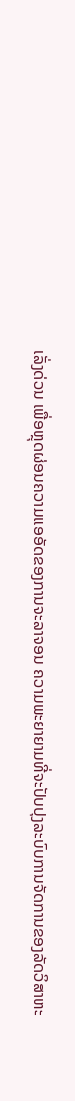ເລັ່ງດ່ວນ ເພື່ອຫຼຸດຜ່ອນຄວາມແອອັດຂອງການຈະລາຈອນ ຄວາມພະຍາຍາມທີ່ຈະປັບປຸງລະບົບການຈັດການຂອງລັດວິສາຫະ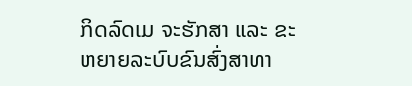ກິດລົດເມ ຈະຮັກສາ ແລະ ຂະຫຍາຍລະບົບຂົນສົ່ງສາທາ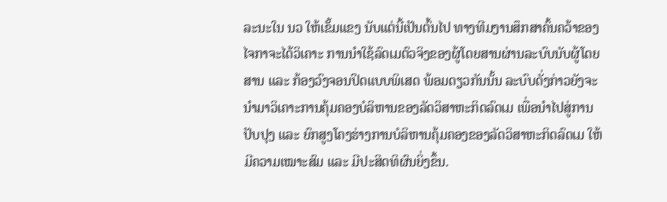ລະນະໃນ ນວ ໃຫ້ເຂັ້ມແຂງ ນັບແຕ່ນີ້ເປັນຕົ້ນໄປ ທາງທີມງານສຶກສາຄົ້ນຄວ້າຂອງໄຈກາຈະໄດ້ວິເຄາະ ການນຳໃຊ້ລົດເມຕົວຈິງຂອງຜູ້ໂດຍສານຜ່ານລະບົບນັບຜູ້ໂດຍສານ ແລະ ກ້ອງວົງຈອນປິດແບບພິເສດ ພ້ອມດຽວກັນນັ້ນ ລະບົບດັ່ງກ່າວຍັງຈະນຳມາວິເຄາະການຄຸ້ມຄອງບໍລິຫານຂອງລັດວິສາຫະກິດລົດເມ ເພື່ອນຳໄປສູ່ການປັບປຸງ ແລະ ຍົກສູງໂຄງຮ່າງການບໍລິຫານຄຸ້ມຄອງຂອງລັດວິສາຫະກິດລົດເມ ໃຫ້ມີຄວາມເໝາະສົມ ແລະ ມີປະສິດທິຜົນຍິ່ງຂຶ້ນ.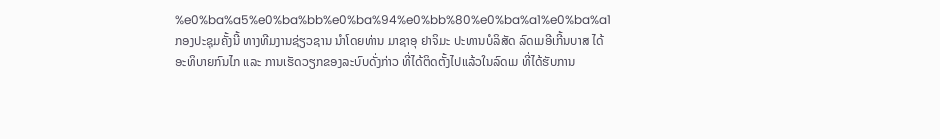%e0%ba%a5%e0%ba%bb%e0%ba%94%e0%bb%80%e0%ba%a1%e0%ba%a1
ກອງປະຊຸມຄັ້ງນີ້ ທາງທີມງານຊ່ຽວຊານ ນຳໂດຍທ່ານ ມາຊາອຸ ຢາຈິມະ ປະທານບໍລິສັດ ລົດເມອີເກີ້ນບາສ ໄດ້ອະທິບາຍກົນໄກ ແລະ ການເຮັດວຽກຂອງລະບົບດັ່ງກ່າວ ທີ່ໄດ້ຕິດຕັ້ງໄປແລ້ວໃນລົດເມ ທີ່ໄດ້ຮັບການ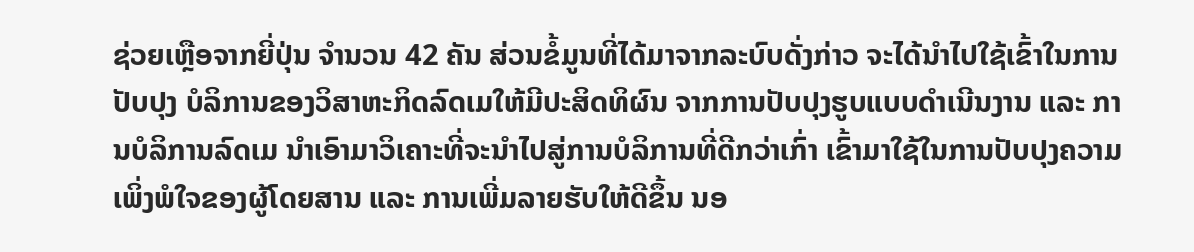ຊ່ວຍເຫຼືອຈາກຍີ່ປຸ່ນ ຈຳນວນ 42 ຄັນ ສ່ວນຂໍ້ມູນທີ່ໄດ້ມາຈາກລະບົບດັ່ງກ່າວ ຈະໄດ້ນຳໄປໃຊ້ເຂົ້າໃນການປັບປຸງ ບໍລິການຂອງວິສາຫະກິດລົດເມໃຫ້ມີປະສິດທິຜົນ ຈາກການປັບປຸງຮູບແບບດຳເນີນງານ ແລະ ການບໍລິການລົດເມ ນຳເອົາມາວິເຄາະທີ່ຈະນຳໄປສູ່ການບໍລິການທີ່ດີກວ່າເກົ່າ ເຂົ້າມາໃຊ້ໃນການປັບປຸງຄວາມເພິ່ງພໍໃຈຂອງຜູ້ໂດຍສານ ແລະ ການເພີ່ມລາຍຮັບໃຫ້ດີຂຶ້ນ ນອ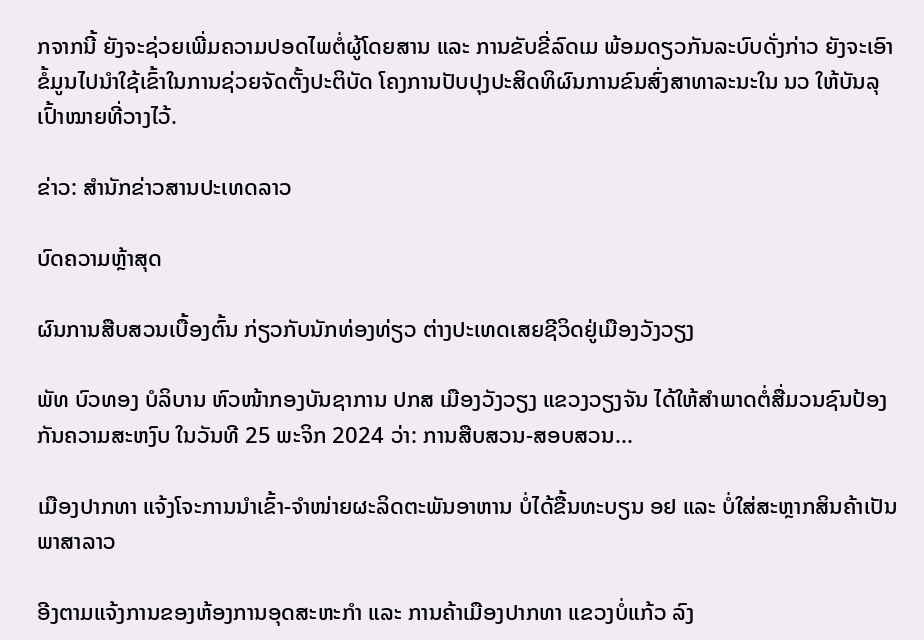ກຈາກນີ້ ຍັງຈະຊ່ວຍເພີ່ມຄວາມປອດໄພຕໍ່ຜູ້ໂດຍສານ ແລະ ການຂັບຂີ່ລົດເມ ພ້ອມດຽວກັນລະບົບດັ່ງກ່າວ ຍັງຈະເອົາຂໍ້ມູນໄປນຳໃຊ້ເຂົ້າໃນການຊ່ວຍຈັດຕັ້ງປະຕິບັດ ໂຄງການປັບປຸງປະສິດທິຜົນການຂົນສົ່ງສາທາລະນະໃນ ນວ ໃຫ້ບັນລຸເປົ້າໝາຍທີ່ວາງໄວ້.

ຂ່າວ: ສຳນັກຂ່າວສານປະເທດລາວ

ບົດຄວາມຫຼ້າສຸດ

ຜົນການສືບສວນເບື້ອງຕົ້ນ ກ່ຽວກັບນັກທ່ອງທ່ຽວ ຕ່າງປະເທດເສຍຊີວິດຢູ່ເມືອງວັງວຽງ

ພັທ ບົວທອງ ບໍລິບານ ຫົວໜ້າກອງບັນຊາການ ປກສ ເມືອງວັງວຽງ ແຂວງວຽງຈັນ ໄດ້ໃຫ້ສໍາພາດຕໍ່ສື່ມວນຊົນປ້ອງກັນຄວາມສະຫງົບ ໃນວັນທີ 25 ພະຈິກ 2024 ວ່າ: ການສືບສວນ-ສອບສວນ...

ເມືອງປາກທາ ແຈ້ງໂຈະການນຳເຂົ້າ-ຈຳໜ່າຍຜະລິດຕະພັນອາຫານ ບໍ່ໄດ້ຂື້ນທະບຽນ ອຢ ແລະ ບໍ່ໃສ່ສະຫຼາກສິນຄ້າເປັນພາສາລາວ

ອີງຕາມແຈ້ງການຂອງຫ້ອງການອຸດສະຫະກຳ ແລະ ການຄ້າເມືອງປາກທາ ແຂວງບໍ່ແກ້ວ ລົງ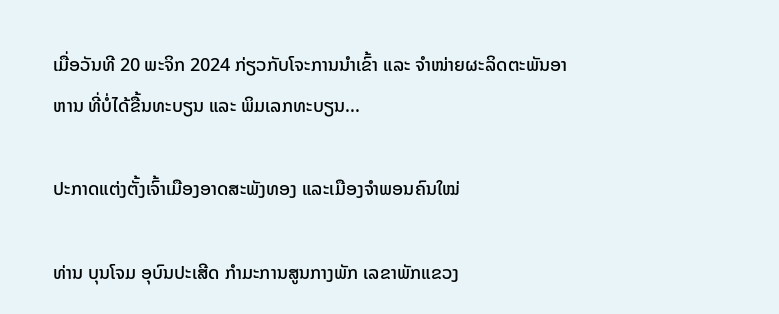ເມື່ອວັນທີ 20 ພະຈິກ 2024 ກ່ຽວກັບໂຈະການນຳເຂົ້າ ແລະ ຈຳໜ່າຍຜະລິດຕະພັນອາຫານ ທີ່ບໍ່ໄດ້ຂື້ນທະບຽນ ແລະ ພິມເລກທະບຽນ...

ປະກາດແຕ່ງຕັ້ງເຈົ້າເມືອງອາດສະພັງທອງ ແລະເມືອງຈຳພອນຄົນໃໝ່

ທ່ານ ບຸນໂຈມ ອຸບົນປະເສີດ ກຳມະການສູນກາງພັກ ເລຂາພັກແຂວງ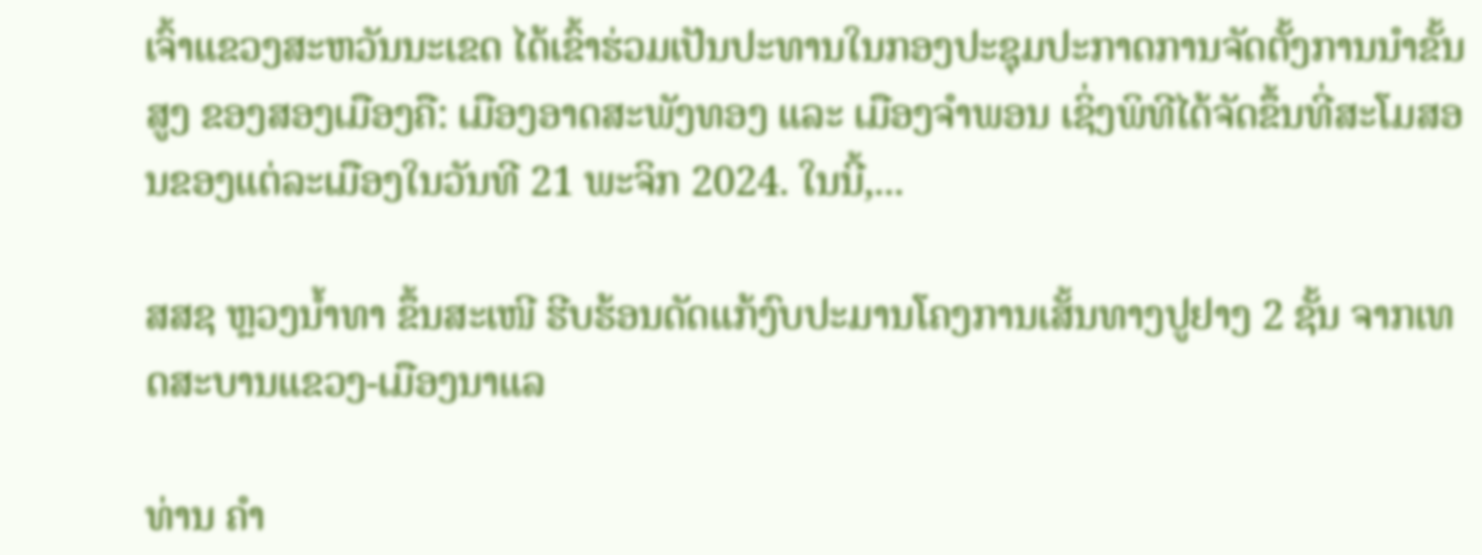ເຈົ້າແຂວງສະຫວັນນະເຂດ ໄດ້ເຂົ້າຮ່ວມເປັນປະທານໃນກອງປະຊຸມປະກາດການຈັດຕັ້ງການນຳຂັ້ນສູງ ຂອງສອງເມືອງຄື: ເມືອງອາດສະພັງທອງ ແລະ ເມືອງຈຳພອນ ເຊິ່ງພິທີໄດ້ຈັດຂຶ້ນທີ່ສະໂມສອນຂອງແຕ່ລະເມືອງໃນວັນທີ 21 ພະຈິກ 2024. ໃນນີ້,...

ສສຊ ຫຼວງນໍ້າທາ ຂຶ້ນສະເໜີ ຮີບຮ້ອນດັດແກ້ງົບປະມານໂຄງການເສັ້ນທາງປູຢາງ 2 ຊັ້ນ ຈາກເທດສະບານແຂວງ-ເມືອງນາແລ

ທ່ານ ຄຳ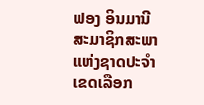ຟອງ ອິນມານີ ສະມາຊິກສະພາແຫ່ງຊາດປະຈຳເຂດເລືອກ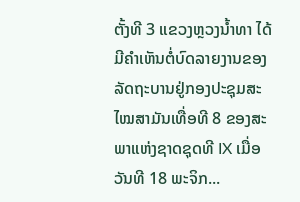ຕັ້ງທີ 3 ແຂວງຫຼວງນ້ຳທາ ໄດ້ມີຄຳເຫັນຕໍ່ບົດລາຍງານຂອງລັດຖະບານຢູ່ກອງປະຊຸມສະໄໝສາມັນເທື່ອທີ 8 ຂອງສະ ພາແຫ່ງຊາດຊຸດທີ IX ເມື່ອວັນທີ 18 ພະຈິກ...